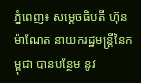ភ្នំពេញ៖ សម្តេចធិបតី ហ៊ុន ម៉ាណែត នាយករដ្ឋមន្ត្រីនៃកម្ពុជា បានបន្ថែម នូវ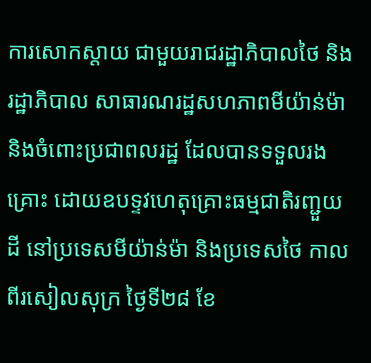ការសោកស្តាយ ជាមួយរាជរដ្ឋាភិបាលថៃ និងរដ្ឋាភិបាល សាធារណរដ្ឋសហភាពមីយ៉ាន់ម៉ា និងចំពោះប្រជាពលរដ្ឋ ដែលបានទទួលរងគ្រោះ ដោយឧបទ្ទវហេតុគ្រោះធម្មជាតិរញ្ជួយដី នៅប្រទេសមីយ៉ាន់ម៉ា និងប្រទេសថៃ កាលពីរសៀលសុក្រ ថ្ងៃទី២៨ ខែ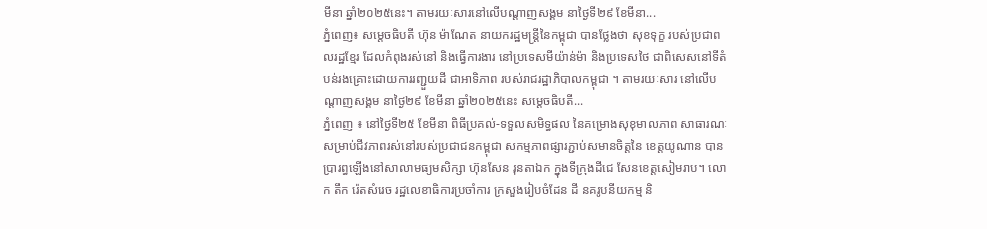មីនា ឆ្នាំ២០២៥នេះ។ តាមរយៈសារនៅលើបណ្តាញសង្គម នាថ្ងៃទី២៩ ខែមីនា...
ភ្នំពេញ៖ សម្តេចធិបតី ហ៊ុន ម៉ាណែត នាយករដ្ឋមន្ត្រីនៃកម្ពុជា បានថ្លែងថា សុខទុក្ខ របស់ប្រជាពលរដ្ឋខ្មែរ ដែលកំពុងរស់នៅ និងធ្វើការងារ នៅប្រទេសមីយ៉ាន់ម៉ា និងប្រទេសថៃ ជាពិសេសនៅទីតំបន់រងគ្រោះដោយការរញ្ជួយដី ជាអាទិភាព របស់រាជរដ្ឋាភិបាលកម្ពុជា ។ តាមរយៈសារ នៅលើបណ្តាញសង្គម នាថ្ងៃ២៩ ខែមីនា ឆ្នាំ២០២៥នេះ សម្តេចធិបតី...
ភ្នំពេញ ៖ នៅថ្ងៃទី២៥ ខែមីនា ពិធីប្រគល់-ទទួលសមិទ្ធផល នៃគម្រោងសុខុមាលភាព សាធារណៈសម្រាប់ជីវភាពរស់នៅរបស់ប្រជាជនកម្ពុជា សកម្មភាពផ្សារភ្ជាប់សមានចិត្តនៃ ខេត្តយូណាន បានប្រារព្ធឡើងនៅសាលាមធ្យមសិក្សា ហ៊ុនសែន រុនតាឯក ក្នុងទីក្រុងដីជេ សែនខេត្តសៀមរាប។ លោក តឹក រ៉េតសំរេច រដ្ឋលេខាធិការប្រចាំការ ក្រសួងរៀបចំដែន ដី នគរូបនីយកម្ម និ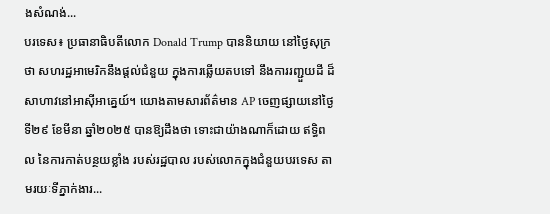ងសំណង់...
បរទេស៖ ប្រធានាធិបតីលោក Donald Trump បាននិយាយ នៅថ្ងៃសុក្រថា សហរដ្ឋអាមេរិកនឹងផ្តល់ជំនួយ ក្នុងការឆ្លើយតបទៅ នឹងការរញ្ជួយដី ដ៏សាហាវនៅអាស៊ីអាគ្នេយ៍។ យោងតាមសារព័ត៌មាន AP ចេញផ្សាយនៅថ្ងៃទី២៩ ខែមីនា ឆ្នាំ២០២៥ បានឱ្យដឹងថា ទោះជាយ៉ាងណាក៏ដោយ ឥទ្ធិពល នៃការកាត់បន្ថយខ្លាំង របស់រដ្ឋបាល របស់លោកក្នុងជំនួយបរទេស តាមរយៈទីភ្នាក់ងារ...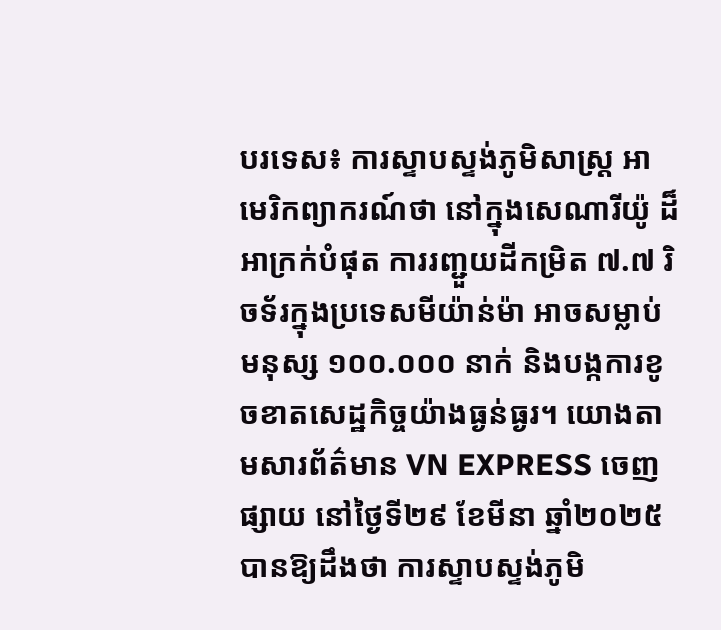បរទេស៖ ការស្ទាបស្ទង់ភូមិសាស្ត្រ អាមេរិកព្យាករណ៍ថា នៅក្នុងសេណារីយ៉ូ ដ៏អាក្រក់បំផុត ការរញ្ជួយដីកម្រិត ៧.៧ រិចទ័រក្នុងប្រទេសមីយ៉ាន់ម៉ា អាចសម្លាប់មនុស្ស ១០០.០០០ នាក់ និងបង្កការខូចខាតសេដ្ឋកិច្ចយ៉ាងធ្ងន់ធ្ងរ។ យោងតាមសារព័ត៌មាន VN EXPRESS ចេញផ្សាយ នៅថ្ងៃទី២៩ ខែមីនា ឆ្នាំ២០២៥ បានឱ្យដឹងថា ការស្ទាបស្ទង់ភូមិ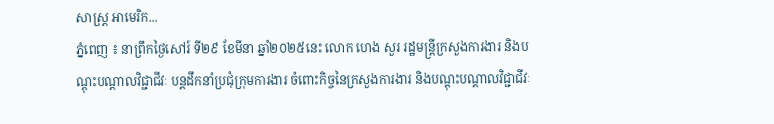សាស្ត្រ អាមេរិក...
ភ្នំពេញ ៖ នាព្រឹកថ្ងៃសៅរ៍ ទី២៩ ខែមីនា ឆ្នាំ២០២៥នេះ លោក ហេង សួរ រដ្ឋមន្ត្រីក្រសួងការងារ និងបណ្តុះបណ្តាលវិជ្ជាជីវៈ បន្តដឹកនាំប្រជុំក្រុមការងារ ចំពោះកិច្ចនៃក្រសួងការងារ និងបណ្តុះបណ្តាលវិជ្ជាជីវៈ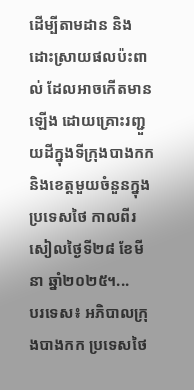ដើម្បីតាមដាន និងដោះស្រាយផលប៉ះពាល់ ដែលអាចកើតមានឡើង ដោយគ្រោះរញ្ជួយដីក្នុងទីក្រុងបាងកក និងខេត្តមួយចំនួនក្នុងប្រទេសថៃ កាលពីរសៀលថ្ងៃទី២៨ ខែមីនា ឆ្នាំ២០២៥។...
បរទេស៖ អភិបាលក្រុងបាងកក ប្រទេសថៃ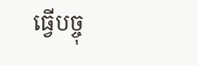ធ្វើបច្ចុ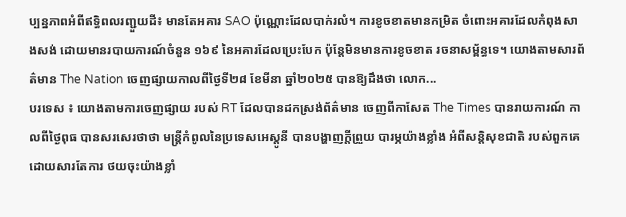ប្បន្នភាពអំពីឥទ្ធិពលរញ្ជួយដី៖ មានតែអគារ SAO ប៉ុណ្ណោះដែលបាក់រលំ។ ការខូចខាតមានកម្រិត ចំពោះអគារដែលកំពុងសាងសង់ ដោយមានរបាយការណ៍ចំនួន ១៦៩ នៃអគារដែលប្រេះបែក ប៉ុន្តែមិនមានការខូចខាត រចនាសម្ព័ន្ធទេ។ យោងតាមសារព័ត៌មាន The Nation ចេញផ្សាយកាលពីថ្ងៃទី២៨ ខែមីនា ឆ្នាំ២០២៥ បានឱ្យដឹងថា លោក...
បរទេស ៖ យោងតាមការចេញផ្សាយ របស់ RT ដែលបានដកស្រង់ព័ត៌មាន ចេញពីកាសែត The Times បានរាយការណ៍ កាលពីថ្ងៃពុធ បានសរសេរថាថា មន្ត្រីកំពូលនៃប្រទេសអេស្តូនី បានបង្ហាញក្តីព្រួយ បារម្ភយ៉ាងខ្លាំង អំពីសន្តិសុខជាតិ របស់ពួកគេ ដោយសារតែការ ថយចុះយ៉ាងខ្លាំ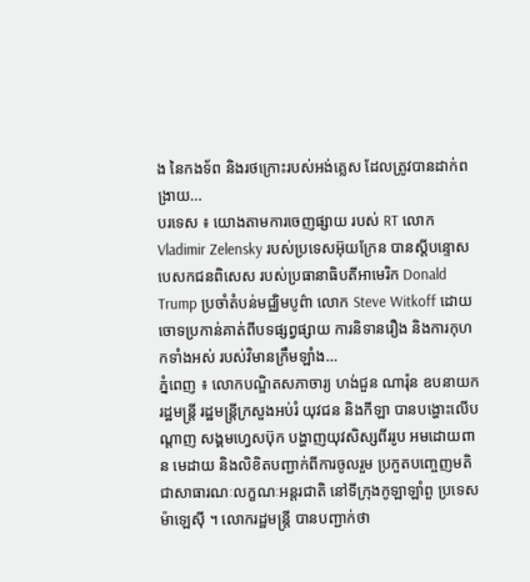ង នៃកងទ័ព និងរថក្រោះរបស់អង់គ្លេស ដែលត្រូវបានដាក់ពង្រាយ...
បរទេស ៖ យោងតាមការចេញផ្សាយ របស់ RT លោក Vladimir Zelensky របស់ប្រទេសអ៊ុយក្រែន បានស្តីបន្ទោស បេសកជនពិសេស របស់ប្រធានាធិបតីអាមេរិក Donald Trump ប្រចាំតំបន់មជ្ឈិមបូព៌ា លោក Steve Witkoff ដោយចោទប្រកាន់គាត់ពីបទផ្សព្វផ្សាយ ការនិទានរឿង និងការកុហកទាំងអស់ របស់វិមានក្រឹមឡាំង...
ភ្នំពេញ ៖ លោកបណ្ឌិតសភាចារ្យ ហង់ជួន ណារ៉ុន ឧបនាយករដ្ឋមន្ត្រី រដ្ឋមន្ត្រីក្រសួងអប់រំ យុវជន និងកីឡា បានបង្ហោះលើបណ្តាញ សង្គមហ្វេសប៊ុក បង្ហាញយុវសិស្សពីររូប អមដោយពាន មេដាយ និងលិខិតបញ្ជាក់ពីការចូលរួម ប្រកួតបញ្ចេញមតិជាសាធារណៈលក្ខណៈអន្តរជាតិ នៅទីក្រុងកូឡាឡាំពួ ប្រទេសម៉ាឡេស៊ី ។ លោករដ្ឋមន្ត្រី បានបញ្ជាក់ថា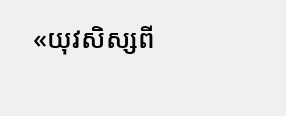«យុវសិស្សពី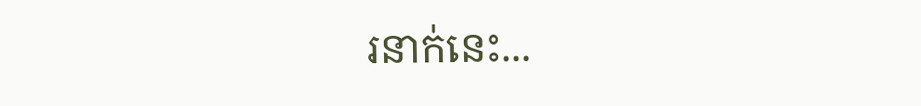រនាក់នេះ...